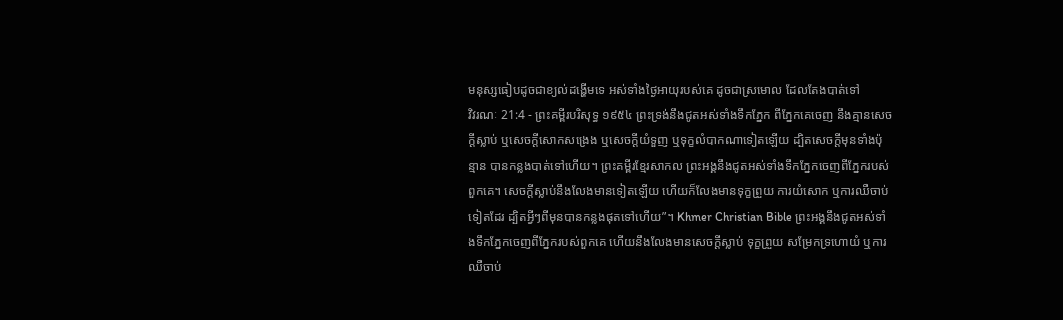មនុស្សធៀបដូចជាខ្យល់ដង្ហើមទេ អស់ទាំងថ្ងៃអាយុរបស់គេ ដូចជាស្រមោល ដែលតែងបាត់ទៅ
វិវរណៈ 21:4 - ព្រះគម្ពីរបរិសុទ្ធ ១៩៥៤ ព្រះទ្រង់នឹងជូតអស់ទាំងទឹកភ្នែក ពីភ្នែកគេចេញ នឹងគ្មានសេចក្ដីស្លាប់ ឬសេចក្ដីសោកសង្រេង ឬសេចក្ដីយំទួញ ឬទុក្ខលំបាកណាទៀតឡើយ ដ្បិតសេចក្ដីមុនទាំងប៉ុន្មាន បានកន្លងបាត់ទៅហើយ។ ព្រះគម្ពីរខ្មែរសាកល ព្រះអង្គនឹងជូតអស់ទាំងទឹកភ្នែកចេញពីភ្នែករបស់ពួកគេ។ សេចក្ដីស្លាប់នឹងលែងមានទៀតឡើយ ហើយក៏លែងមានទុក្ខព្រួយ ការយំសោក ឬការឈឺចាប់ទៀតដែរ ដ្បិតអ្វីៗពីមុនបានកន្លងផុតទៅហើយ”។ Khmer Christian Bible ព្រះអង្គនឹងជូតអស់ទាំងទឹកភ្នែកចេញពីភ្នែករបស់ពួកគេ ហើយនឹងលែងមានសេចក្ដីស្លាប់ ទុក្ខព្រួយ សម្រែកទ្រហោយំ ឬការឈឺចាប់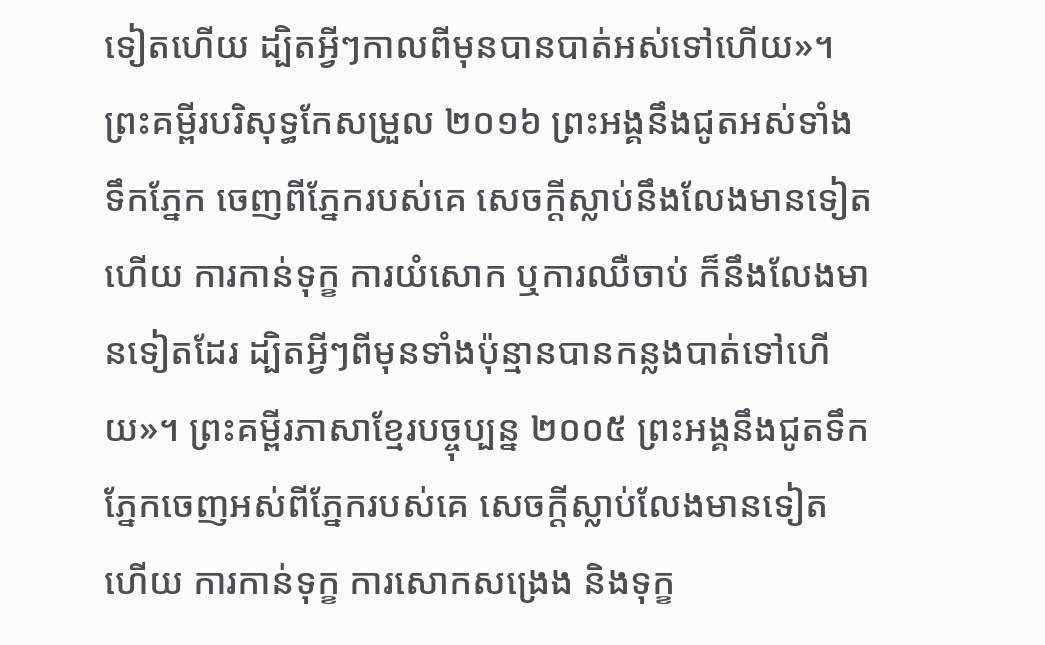ទៀតហើយ ដ្បិតអ្វីៗកាលពីមុនបានបាត់អស់ទៅហើយ»។ ព្រះគម្ពីរបរិសុទ្ធកែសម្រួល ២០១៦ ព្រះអង្គនឹងជូតអស់ទាំងទឹកភ្នែក ចេញពីភ្នែករបស់គេ សេចក្ដីស្លាប់នឹងលែងមានទៀតហើយ ការកាន់ទុក្ខ ការយំសោក ឬការឈឺចាប់ ក៏នឹងលែងមានទៀតដែរ ដ្បិតអ្វីៗពីមុនទាំងប៉ុន្មានបានកន្លងបាត់ទៅហើយ»។ ព្រះគម្ពីរភាសាខ្មែរបច្ចុប្បន្ន ២០០៥ ព្រះអង្គនឹងជូតទឹកភ្នែកចេញអស់ពីភ្នែករបស់គេ សេចក្ដីស្លាប់លែងមានទៀតហើយ ការកាន់ទុក្ខ ការសោកសង្រេង និងទុក្ខ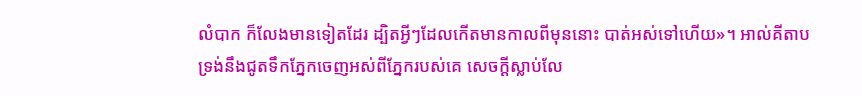លំបាក ក៏លែងមានទៀតដែរ ដ្បិតអ្វីៗដែលកើតមានកាលពីមុននោះ បាត់អស់ទៅហើយ»។ អាល់គីតាប ទ្រង់នឹងជូតទឹកភ្នែកចេញអស់ពីភ្នែករបស់គេ សេចក្ដីស្លាប់លែ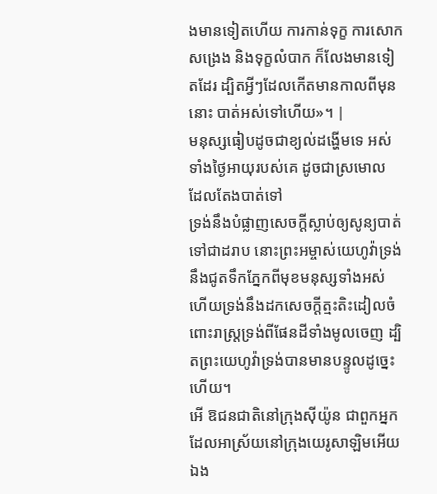ងមានទៀតហើយ ការកាន់ទុក្ខ ការសោកសង្រេង និងទុក្ខលំបាក ក៏លែងមានទៀតដែរ ដ្បិតអ្វីៗដែលកើតមានកាលពីមុននោះ បាត់អស់ទៅហើយ»។ |
មនុស្សធៀបដូចជាខ្យល់ដង្ហើមទេ អស់ទាំងថ្ងៃអាយុរបស់គេ ដូចជាស្រមោល ដែលតែងបាត់ទៅ
ទ្រង់នឹងបំផ្លាញសេចក្ដីស្លាប់ឲ្យសូន្យបាត់ទៅជាដរាប នោះព្រះអម្ចាស់យេហូវ៉ាទ្រង់នឹងជូតទឹកភ្នែកពីមុខមនុស្សទាំងអស់ ហើយទ្រង់នឹងដកសេចក្ដីត្មះតិះដៀលចំពោះរាស្ត្រទ្រង់ពីផែនដីទាំងមូលចេញ ដ្បិតព្រះយេហូវ៉ាទ្រង់បានមានបន្ទូលដូច្នេះហើយ។
អើ ឱជនជាតិនៅក្រុងស៊ីយ៉ូន ជាពួកអ្នកដែលអាស្រ័យនៅក្រុងយេរូសាឡិមអើយ ឯង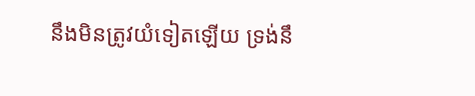នឹងមិនត្រូវយំទៀតឡើយ ទ្រង់នឹ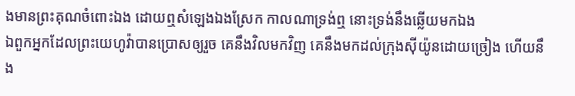ងមានព្រះគុណចំពោះឯង ដោយឮសំឡេងឯងស្រែក កាលណាទ្រង់ឮ នោះទ្រង់នឹងឆ្លើយមកឯង
ឯពួកអ្នកដែលព្រះយេហូវ៉ាបានប្រោសឲ្យរួច គេនឹងវិលមកវិញ គេនឹងមកដល់ក្រុងស៊ីយ៉ូនដោយច្រៀង ហើយនឹង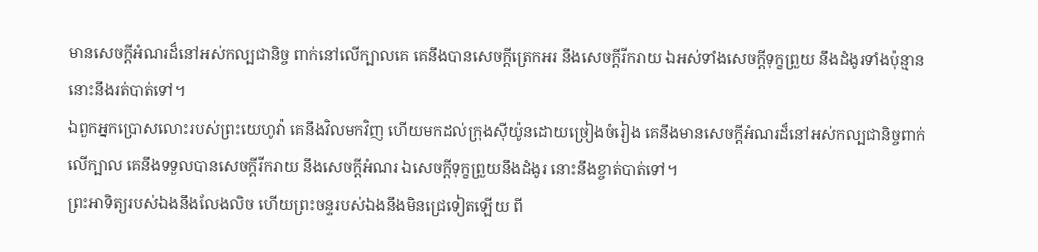មានសេចក្ដីអំណរដ៏នៅអស់កល្បជានិច្ច ពាក់នៅលើក្បាលគេ គេនឹងបានសេចក្ដីត្រេកអរ នឹងសេចក្ដីរីករាយ ឯអស់ទាំងសេចក្ដីទុក្ខព្រួយ នឹងដំងូរទាំងប៉ុន្មាននោះនឹងរត់បាត់ទៅ។
ឯពួកអ្នកប្រោសលោះរបស់ព្រះយេហូវ៉ា គេនឹងវិលមកវិញ ហើយមកដល់ក្រុងស៊ីយ៉ូនដោយច្រៀងចំរៀង គេនឹងមានសេចក្ដីអំណរដ៏នៅអស់កល្បជានិច្ចពាក់លើក្បាល គេនឹងទទួលបានសេចក្ដីរីករាយ នឹងសេចក្ដីអំណរ ឯសេចក្ដីទុក្ខព្រួយនឹងដំងូរ នោះនឹងខ្ចាត់បាត់ទៅ។
ព្រះអាទិត្យរបស់ឯងនឹងលែងលិច ហើយព្រះចន្ទរបស់ឯងនឹងមិនជ្រេទៀតឡើយ ពី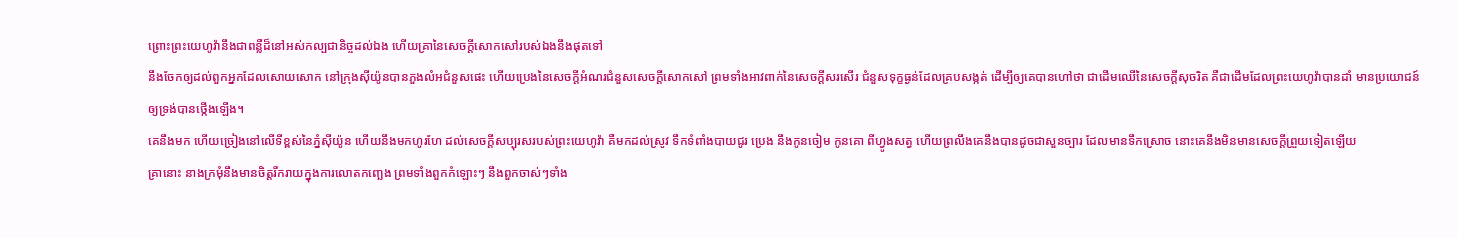ព្រោះព្រះយេហូវ៉ានឹងជាពន្លឺដ៏នៅអស់កល្បជានិច្ចដល់ឯង ហើយគ្រានៃសេចក្ដីសោកសៅរបស់ឯងនឹងផុតទៅ
នឹងចែកឲ្យដល់ពួកអ្នកដែលសោយសោក នៅក្រុងស៊ីយ៉ូនបានភួងលំអជំនួសផេះ ហើយប្រេងនៃសេចក្ដីអំណរជំនួសសេចក្ដីសោកសៅ ព្រមទាំងអាវពាក់នៃសេចក្ដីសរសើរ ជំនួសទុក្ខធ្ងន់ដែលគ្របសង្កត់ ដើម្បីឲ្យគេបានហៅថា ជាដើមឈើនៃសេចក្ដីសុចរិត គឺជាដើមដែលព្រះយេហូវ៉ាបានដាំ មានប្រយោជន៍ឲ្យទ្រង់បានថ្កើងឡើង។
គេនឹងមក ហើយច្រៀងនៅលើទីខ្ពស់នៃភ្នំស៊ីយ៉ូន ហើយនឹងមកហូរហែ ដល់សេចក្ដីសប្បុរសរបស់ព្រះយេហូវ៉ា គឺមកដល់ស្រូវ ទឹកទំពាំងបាយជូរ ប្រេង នឹងកូនចៀម កូនគោ ពីហ្វូងសត្វ ហើយព្រលឹងគេនឹងបានដូចជាសួនច្បារ ដែលមានទឹកស្រោច នោះគេនឹងមិនមានសេចក្ដីព្រួយទៀតឡើយ
គ្រានោះ នាងក្រមុំនឹងមានចិត្តរីករាយក្នុងការលោតកញ្ឆេង ព្រមទាំងពួកកំឡោះៗ នឹងពួកចាស់ៗទាំង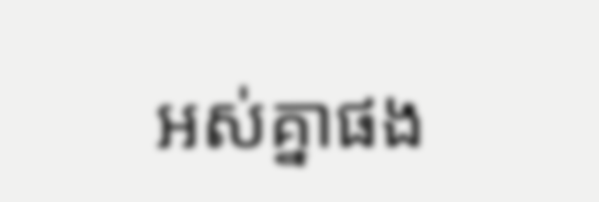អស់គ្នាផង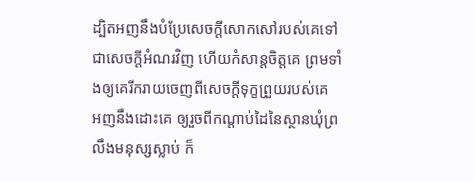ដ្បិតអញនឹងបំប្រែសេចក្ដីសោកសៅរបស់គេទៅជាសេចក្ដីអំណរវិញ ហើយកំសាន្តចិត្តគេ ព្រមទាំងឲ្យគេរីករាយចេញពីសេចក្ដីទុក្ខព្រួយរបស់គេ
អញនឹងដោះគេ ឲ្យរួចពីកណ្តាប់ដៃនៃស្ថានឃុំព្រលឹងមនុស្សស្លាប់ ក៏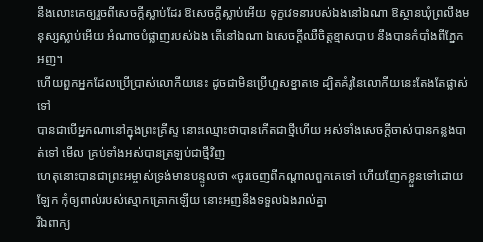នឹងលោះគេឲ្យរួចពីសេចក្ដីស្លាប់ដែរ ឱសេចក្ដីស្លាប់អើយ ទុក្ខវេទនារបស់ឯងនៅឯណា ឱស្ថានឃុំព្រលឹងមនុស្សស្លាប់អើយ អំណាចបំផ្លាញរបស់ឯង តើនៅឯណា ឯសេចក្ដីឈឺចិត្តខ្មាសបាប នឹងបានកំបាំងពីភ្នែកអញ។
ហើយពួកអ្នកដែលប្រើប្រាស់លោកីយនេះ ដូចជាមិនប្រើហួសខ្នាតទេ ដ្បិតគំរូនៃលោកីយនេះតែងតែផ្លាស់ទៅ
បានជាបើអ្នកណានៅក្នុងព្រះគ្រីស្ទ នោះឈ្មោះថាបានកើតជាថ្មីហើយ អស់ទាំងសេចក្ដីចាស់បានកន្លងបាត់ទៅ មើល គ្រប់ទាំងអស់បានត្រឡប់ជាថ្មីវិញ
ហេតុនោះបានជាព្រះអម្ចាស់ទ្រង់មានបន្ទូលថា «ចូរចេញពីកណ្តាលពួកគេទៅ ហើយញែកខ្លួនទៅដោយឡែក កុំឲ្យពាល់របស់ស្មោកគ្រោកឡើយ នោះអញនឹងទទួលឯងរាល់គ្នា
រីឯពាក្យ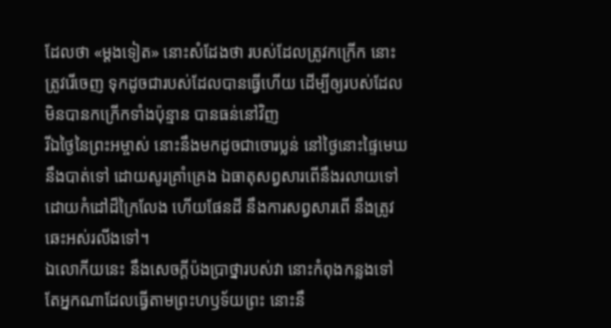ដែលថា «ម្តងទៀត» នោះសំដែងថា របស់ដែលត្រូវកក្រើក នោះត្រូវរើចេញ ទុកដូចជារបស់ដែលបានធ្វើហើយ ដើម្បីឲ្យរបស់ដែលមិនបានកក្រើកទាំងប៉ុន្មាន បានធន់នៅវិញ
រីឯថ្ងៃនៃព្រះអម្ចាស់ នោះនឹងមកដូចជាចោរប្លន់ នៅថ្ងៃនោះផ្ទៃមេឃនឹងបាត់ទៅ ដោយសូរគ្រាំគ្រេង ឯធាតុសព្វសារពើនឹងរលាយទៅ ដោយកំដៅដ៏ក្រៃលែង ហើយផែនដី នឹងការសព្វសារពើ នឹងត្រូវឆេះអស់រលីងទៅ។
ឯលោកីយនេះ នឹងសេចក្ដីប៉ងប្រាថ្នារបស់វា នោះកំពុងកន្លងទៅ តែអ្នកណាដែលធ្វើតាមព្រះហឫទ័យព្រះ នោះនឹ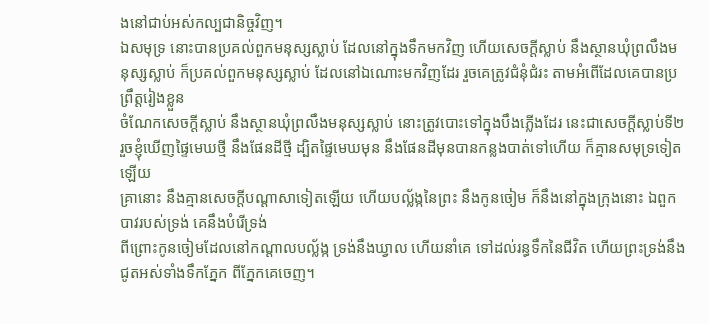ងនៅជាប់អស់កល្បជានិច្ចវិញ។
ឯសមុទ្រ នោះបានប្រគល់ពួកមនុស្សស្លាប់ ដែលនៅក្នុងទឹកមកវិញ ហើយសេចក្ដីស្លាប់ នឹងស្ថានឃុំព្រលឹងមនុស្សស្លាប់ ក៏ប្រគល់ពួកមនុស្សស្លាប់ ដែលនៅឯណោះមកវិញដែរ រួចគេត្រូវជំនុំជំរះ តាមអំពើដែលគេបានប្រព្រឹត្តរៀងខ្លួន
ចំណែកសេចក្ដីស្លាប់ នឹងស្ថានឃុំព្រលឹងមនុស្សស្លាប់ នោះត្រូវបោះទៅក្នុងបឹងភ្លើងដែរ នេះជាសេចក្ដីស្លាប់ទី២
រួចខ្ញុំឃើញផ្ទៃមេឃថ្មី នឹងផែនដីថ្មី ដ្បិតផ្ទៃមេឃមុន នឹងផែនដីមុនបានកន្លងបាត់ទៅហើយ ក៏គ្មានសមុទ្រទៀតឡើយ
គ្រានោះ នឹងគ្មានសេចក្ដីបណ្តាសាទៀតឡើយ ហើយបល្ល័ង្កនៃព្រះ នឹងកូនចៀម ក៏នឹងនៅក្នុងក្រុងនោះ ឯពួកបាវរបស់ទ្រង់ គេនឹងបំរើទ្រង់
ពីព្រោះកូនចៀមដែលនៅកណ្តាលបល្ល័ង្ក ទ្រង់នឹងឃ្វាល ហើយនាំគេ ទៅដល់រន្ធទឹកនៃជីវិត ហើយព្រះទ្រង់នឹងជូតអស់ទាំងទឹកភ្នែក ពីភ្នែកគេចេញ។